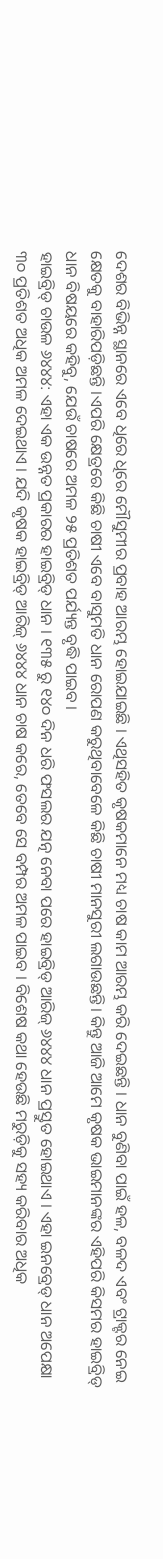ଦେଶର ବିଭିନ୍ନ ସ୍ଥାନରେ ଏବେ ଧିରେ ଧିରେ ମୌସୁମୀର ପ୍ରବାହ ଆରମ୍ଭ ହୋଇଯାଇଛି । ଏଥିସହିତ କୃଷକମାନେ ମଧ୍ୟ ଚାଷ କାମ ଆରମ୍ଭ କରି ଦେଇଛନ୍ତି । ଧାନ ବୁଣିବା ପାଇଁ ହଳ, ବଳଦ ଏବଂ ଟ୍ରାକ୍ଟର ନେଇ କ୍ଷେତକୁ ବାହାରିପଡ଼ିଛନ୍ତି ।ଏପରି କ୍ଷେତ୍ରରେ କିଛି ଚାଷୀ ଏବେ ବାସୁମତି ଧାନ ରୋପଣ କରୁଥିବାବେଳେ କିଛି ଚାଷୀ ମାନସୁରୀ ଲଗାଉଛନ୍ତି। କିନ୍ତୁ ଆଜି ଆମେ କୃଷକ ଭାଇମାନଙ୍କର ଏହିପରି କିସମର ହାଇବ୍ରିଡ୍ ଧାନ ବିଷୟରେ କହିବୁ, ଯେଉଁ ଚାଷରେ ଅମଳ ୨୫ ପ୍ରତିଶତ ପର୍ଯ୍ୟନ୍ତ ବୃଦ୍ଧି ପାଇବ ।
ହାଇବ୍ରିଡ୍ ଚାଉଳ ୬୪୪୪: ଏହା ଏକ ଉନ୍ନତ ପ୍ରକାରର ହାଇବ୍ରିଡ୍ ଧାନ । ୧୩୫ ରୁ ୧୪୦ ଦିନ ଧରି ଫସଲର ଯତ୍ନ ନେବା ପରେ ହାଇବ୍ରିଡ୍ ଆରିଜ୍ ୬୪୪୪ ଧାନ ପ୍ରସ୍ତୁତ ହୋଇଥାଏ । ଏହା ଇନବ୍ରେଡ୍ ଧାନ ଅପେକ୍ଷା ୩୦ ପ୍ରତିଶତ ଅଧିକ ଅମଳ ଦେଇଥାଏ । ଯଦି କୃଷକ ହାଇବ୍ରିଡ୍ ଆରିଜ୍ ୬୪୪୪ ଧାନ ଚାଷ କରେ, ତେବେ ସେ ବମ୍ପର ଅମଳ ପାଇବ । ବିଶେଷ କଥା ହେଉଛି ମରୁଡ଼ିକୁ ସହ୍ୟ କରିବାର ଅଧିକ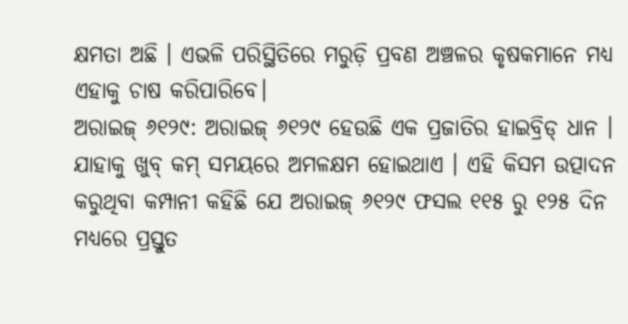କ୍ଷମତା ଅଛି । ଏଭଳି ପରିସ୍ଥିତିରେ ମରୁଡ଼ି ପ୍ରବଣ ଅଞ୍ଚଳର କୃଷକମାନେ ମଧ୍ୟ ଏହାକୁ ଚାଷ କରିପାରିବେ।
ଅରାଇଜ୍ ୬୧୨୯: ଅରାଇଜ୍ ୬୧୨୯ ହେଉଛି ଏକ ପ୍ରଜାତିର ହାଇବ୍ରିଡ୍ ଧାନ । ଯାହାକୁ ଖୁବ୍ କମ୍ ସମୟରେ ଅମଳକ୍ଷମ ହୋଇଥାଏ । ଏହି କିସମ ଉତ୍ପାଦନ କରୁଥିବା କମ୍ପାନୀ କହିଛି ଯେ ଅରାଇଜ୍ ୬୧୨୯ ଫସଲ ୧୧୫ ରୁ ୧୨୫ ଦିନ ମଧ୍ୟରେ ପ୍ରସ୍ତୁତ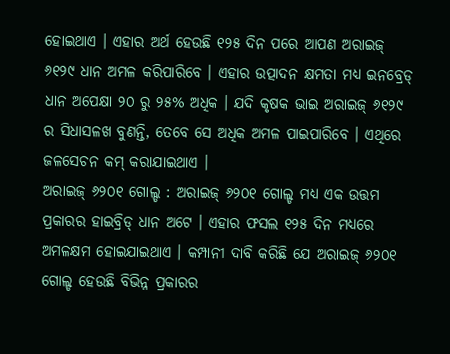ହୋଇଥାଏ । ଏହାର ଅର୍ଥ ହେଉଛି ୧୨୫ ଦିନ ପରେ ଆପଣ ଅରାଇଜ୍ ୬୧୨୯ ଧାନ ଅମଳ କରିପାରିବେ । ଏହାର ଉତ୍ପାଦନ କ୍ଷମତା ମଧ୍ୟ ଇନବ୍ରେଡ୍ ଧାନ ଅପେକ୍ଷା ୨୦ ରୁ ୨୫% ଅଧିକ । ଯଦି କୃଷକ ଭାଇ ଅରାଇଜ୍ ୬୧୨୯ ର ସିଧାସଳଖ ବୁଣନ୍ତି, ତେବେ ସେ ଅଧିକ ଅମଳ ପାଇପାରିବେ । ଏଥିରେ ଜଳସେଚନ କମ୍ କରାଯାଇଥାଏ ।
ଅରାଇଜ୍ ୬୨୦୧ ଗୋଲ୍ଡ : ଅରାଇଜ୍ ୬୨୦୧ ଗୋଲ୍ଡ ମଧ୍ୟ ଏକ ଉତ୍ତମ ପ୍ରକାରର ହାଇବ୍ରିଡ୍ ଧାନ ଅଟେ । ଏହାର ଫସଲ ୧୨୫ ଦିନ ମଧ୍ୟରେ ଅମଳକ୍ଷମ ହୋଇଯାଇଥାଏ । କମ୍ପାନୀ ଦାବି କରିଛି ଯେ ଅରାଇଜ୍ ୬୨୦୧ ଗୋଲ୍ଡ ହେଉଛି ବିଭିନ୍ନ ପ୍ରକାରର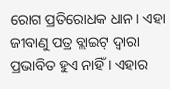ରୋଗ ପ୍ରତିରୋଧକ ଧାନ। ଏହା ଜୀବାଣୁ ପତ୍ର ବ୍ଲାଇଟ୍ ଦ୍ୱାରା ପ୍ରଭାବିତ ହୁଏ ନାହିଁ । ଏହାର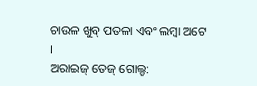ଚାଉଳ ଖୁବ୍ ପତଳା ଏବଂ ଲମ୍ବା ଅଟେ ।
ଅରାଇଜ୍ ତେଜ୍ ଗୋଲ୍ଡ: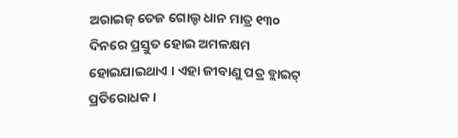ଅରାଇଜ୍ ତେଜ ଗୋଲ୍ଡ ଧାନ ମାତ୍ର ୧୩୦ ଦିନରେ ପ୍ରସ୍ତୁତ ହୋଇ ଅମଳକ୍ଷମ ହୋଇଯାଇଥାଏ । ଏହା ଜୀବାଣୁ ପତ୍ର ବ୍ଲାଇଟ୍ ପ୍ରତିରୋଧକ ।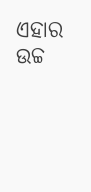ଏହାର ଉଚ୍ଚ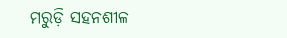ମରୁଡ଼ି ସହନଶୀଳ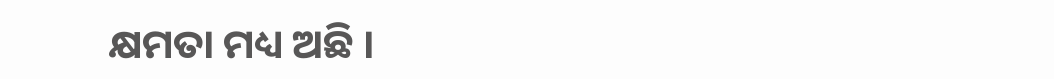କ୍ଷମତା ମଧ୍ୟ ଅଛି ।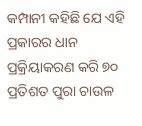କମ୍ପାନୀ କହିଛି ଯେ ଏହି ପ୍ରକାରର ଧାନ ପ୍ରକ୍ରିୟାକରଣ କରି ୭୦ ପ୍ରତିଶତ ପୁରା ଚାଉଳ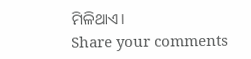ମିଳିଥାଏ।
Share your comments